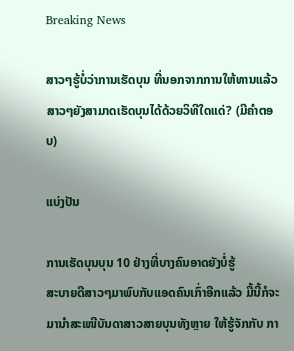Breaking News

ສາວໆຮູ້ບໍ່ວ່າການເຮັດບຸນ ທີ່ນອກຈາກການໃຫ້ທານແລ້ວ ສາວໆຍັງສາມາດເຮັດບຸນໄດ້ດ້ວຍວິທີໃດແດ່? (ມີຄໍາຕອບ)

ແບ່ງປັນ

ການເຮັດບຸນບຸນ 10 ຢ່າງທີ່ບາງຄົນອາດຍັງບໍ່ຮູ້
ສະບາຍດີສາວໆມາພົບກັບແອດຄົນເກົ່າອີກແລ້ວ ມື້ນີ້ກໍຈະມານໍາສະເໜີບັນດາສາວສາຍບຸນທັງຫຼາຍ ໃຫ້ຮູ້ຈັກກັບ ກາ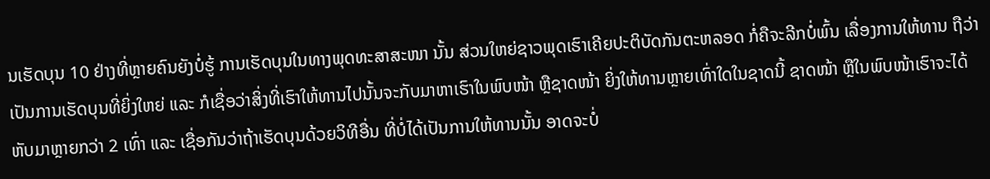ນເຮັດບຸນ 10 ຢ່າງທີ່ຫຼາຍຄົນຍັງບໍ່ຮູ້ ການເຮັດບຸນໃນທາງພຸດທະສາສະໜາ ນັ້ນ ສ່ວນໃຫຍ່ຊາວພຸດເຮົາເຄີຍປະຕິບັດກັນຕະຫລອດ ກໍ່ຄືຈະລີກບໍ່ພົ້ນ ເລື່ອງການໃຫ້ທານ ຖືວ່າເປັນການເຮັດບຸນທີ່ຍິ່ງໃຫຍ່ ແລະ ກໍເຊື່ອວ່າສິ່ງທີ່ເຮົາໃຫ້ທານໄປນັ້ນຈະກັບມາຫາເຮົາໃນພົບໜ້າ ຫຼືຊາດໜ້າ ຍິ່ງໃຫ້ທານຫຼາຍເທົ່າໃດໃນຊາດນີ້ ຊາດໜ້າ ຫຼືໃນພົບໜ້າເຮົາຈະໄດ້ຫັບມາຫຼາຍກວ່າ 2 ເທົ່າ ແລະ ເຊື່ອກັນວ່າຖ້າເຮັດບຸນດ້ວຍວິທີອື່ນ ທີ່ບໍ່ໄດ້ເປັນການໃຫ້ທານນັ້ນ ອາດຈະບໍ່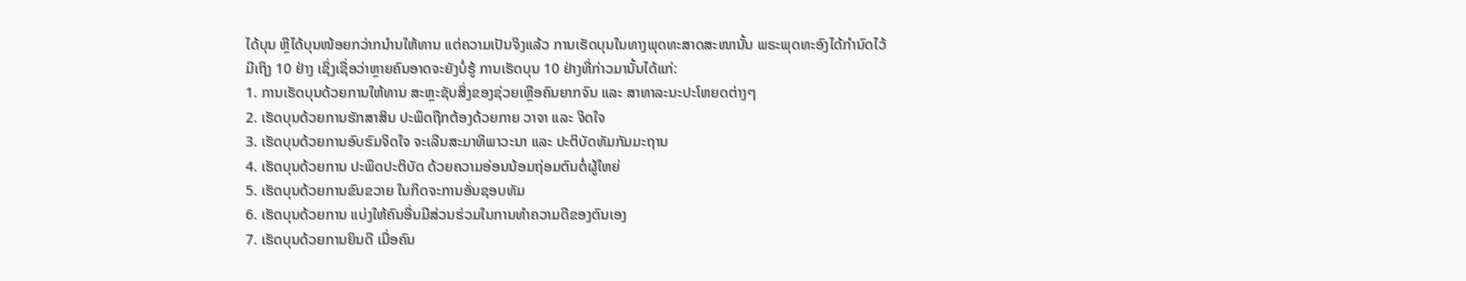ໄດ້ບຸນ ຫຼືໄດ້ບຸນໜ້ອຍກວ່າກນໍານໃຫ້ທານ ແຕ່ຄວາມເປັນຈິງແລ້ວ ການເຮັດບຸນໃນທາງພຸດທະສາດສະໜານັ້ນ ພຣະພຸດທະອົງໄດ້ກຳນົດໄວ້ ມີເຖິງ 10 ຢ່າງ ເຊິ່ງເຊື່ອວ່າຫຼາຍຄົນອາດຈະຍັງບໍ່ຮູ້ ການເຮັດບຸນ 10 ຢ່າງທີ່ກ່າວມານັ້ນໄດ້ແກ່:
1. ການເຮັດບຸນດ້ວຍການໃຫ້ທານ ສະຫຼະຊັບສິ່ງຂອງຊ່ວຍເຫຼືອຄົນຍາກຈົນ ແລະ ສາທາລະນະປະໂຫຍດຕ່າງໆ
2. ເຮັດບຸນດ້ວຍການຮັກສາສິນ ປະພຶດຖືກຕ້ອງດ້ວຍກາຍ ວາຈາ ແລະ ຈິດໃຈ
3. ເຮັດບຸນດ້ວຍການອົບຮົມຈິດໃຈ ຈະເລີນສະມາທິພາວະນາ ແລະ ປະຕິບັດທັມກັມມະຖານ
4. ເຮັດບຸນດ້ວຍການ ປະພຶດປະຕິບັດ ດ້ວຍຄວາມອ່ອນນ້ອມຖ່ອມຕົນຕໍ່ຜູ້ໃຫຍ່
5. ເຮັດບຸນດ້ວຍການຂົນຂວາຍ ໃນກິດຈະການອັ່ນຊອບທັມ
6. ເຮັດບຸນດ້ວຍການ ແບ່ງໃຫ້ຄົນອື່ນມີສ່ວນຮ່ວມໃນການທຳຄວາມດີຂອງຕົນເອງ
7. ເຮັດບຸນດ້ວຍການຍິນດີ ເມື່ອຄົນ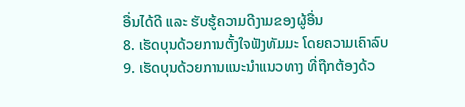ອື່ນໄດ້ດີ ແລະ ຮັບຮູ້ຄວາມດີງາມຂອງຜູ້ອື່ນ
8. ເຮັດບຸນດ້ວຍການຕັ້ງໃຈຟັງທັມມະ ໂດຍຄວາມເຄົາລົບ
9. ເຮັດບຸນດ້ວຍການແນະນຳແນວທາງ ທີ່ຖືກຕ້ອງດ້ວ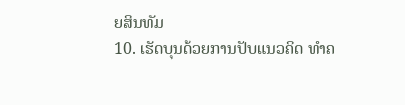ຍສິນທັມ
10. ເຮັດບຸນດ້ວຍການປັບແນວຄິດ ທຳຄ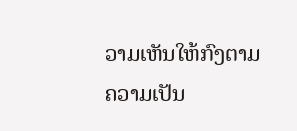ວາມເຫັນໃຫ້ກົງຕາມຄວາມເປັນ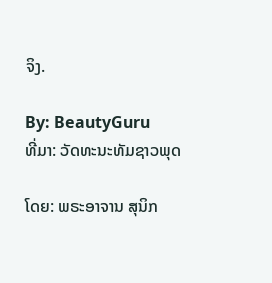ຈິງ.

By: BeautyGuru
ທີ່ມາ: ວັດທະນະທັມຊາວພຸດ

ໂດຍ: ພຣະອາຈານ ສຸນິກ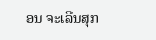ອນ ຈະເລີນສຸກ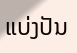ແບ່ງປັນ